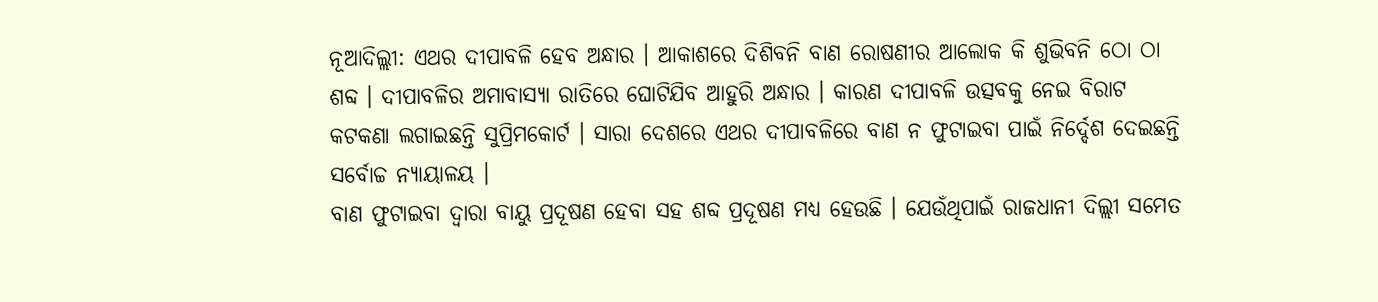ନୂଆଦିଲ୍ଲୀ: ଏଥର ଦୀପାବଳି ହେବ ଅନ୍ଧାର । ଆକାଶରେ ଦିଶିବନି ବାଣ ରୋଷଣୀର ଆଲୋକ କି ଶୁଭିବନି ଠୋ ଠା ଶବ୍ଦ । ଦୀପାବଳିର ଅମାବାସ୍ୟା ରାତିରେ ଘୋଟିଯିବ ଆହୁରି ଅନ୍ଧାର । କାରଣ ଦୀପାବଳି ଉତ୍ସବକୁ ନେଇ ବିରାଟ କଟକଣା ଲଗାଇଛନ୍ତି ସୁପ୍ରିମକୋର୍ଟ । ସାରା ଦେଶରେ ଏଥର ଦୀପାବଳିରେ ବାଣ ନ ଫୁଟାଇବା ପାଇଁ ନିର୍ଦ୍ଦେଶ ଦେଇଛନ୍ତି ସର୍ବୋଚ୍ଚ ନ୍ୟାୟାଳୟ ।
ବାଣ ଫୁଟାଇବା ଦ୍ୱାରା ବାୟୁ ପ୍ରଦୂଷଣ ହେବା ସହ ଶବ୍ଦ ପ୍ରଦୂଷଣ ମଧ୍ୟ ହେଉଛି । ଯେଉଁଥିପାଇଁ ରାଜଧାନୀ ଦିଲ୍ଲୀ ସମେତ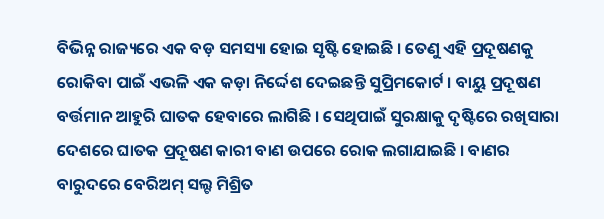ବିଭିନ୍ନ ରାଜ୍ୟରେ ଏକ ବଡ଼ ସମସ୍ୟା ହୋଇ ସୃଷ୍ଟି ହୋଇଛି । ତେଣୁ ଏହି ପ୍ରଦୂଷଣକୁ ରୋକିବା ପାଇଁ ଏଭଳି ଏକ କଡ଼ା ନିର୍ଦ୍ଦେଶ ଦେଇଛନ୍ତି ସୁପ୍ରିମକୋର୍ଟ । ବାୟୁ ପ୍ରଦୂଷଣ ବର୍ତ୍ତମାନ ଆହୁରି ଘାତକ ହେବାରେ ଲାଗିଛି । ସେଥିପାଇଁ ସୁରକ୍ଷାକୁ ଦୃଷ୍ଟିରେ ରଖିସାରା ଦେଶରେ ଘାତକ ପ୍ରଦୂଷଣ କାରୀ ବାଣ ଉପରେ ରୋକ ଲଗାଯାଇଛି । ବାଣର ବାରୁଦରେ ବେରିଅମ୍ ସଲ୍ଟ ମିଶ୍ରିତ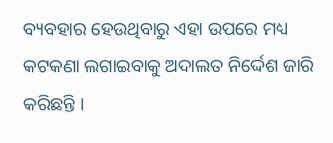ବ୍ୟବହାର ହେଉଥିବାରୁ ଏହା ଉପରେ ମଧ୍ୟ କଟକଣା ଲଗାଇବାକୁ ଅଦାଲତ ନିର୍ଦ୍ଦେଶ ଜାରି କରିଛନ୍ତି ।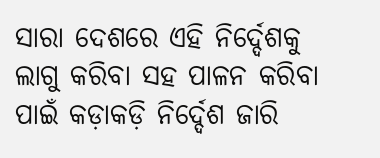ସାରା ଦେଶରେ ଏହି ନିର୍ଦ୍ଦେଶକୁ ଲାଗୁ କରିବା ସହ ପାଳନ କରିବା ପାଇଁ କଡ଼ାକଡ଼ି ନିର୍ଦ୍ଦେଶ ଜାରି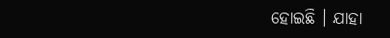ହୋଇଛି । ଯାହା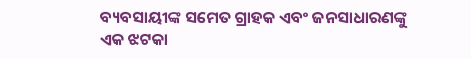ବ୍ୟବସାୟୀଙ୍କ ସମେତ ଗ୍ରାହକ ଏବଂ ଜନସାଧାରଣଙ୍କୁ ଏକ ଝଟକା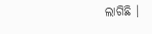ଲାଗିଛି ।